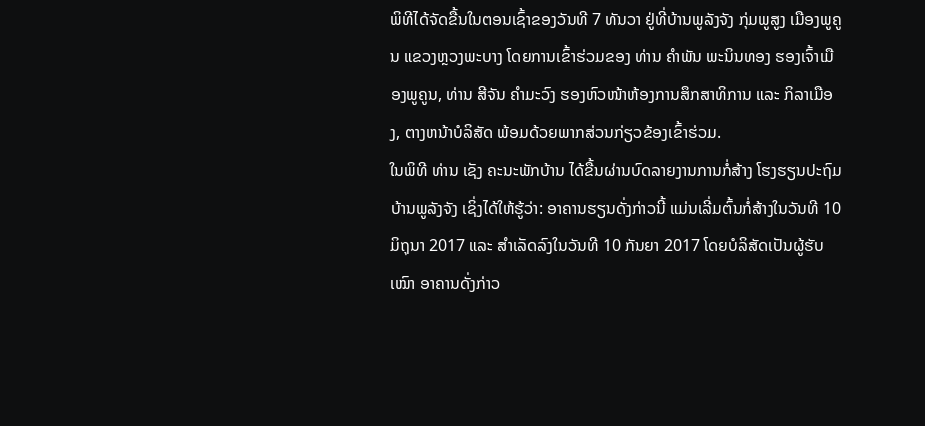ພິທີໄດ້ຈັດຂື້ນໃນຕອນເຊົ້າຂອງວັນທີ 7 ທັນວາ ຢູ່ທີ່ບ້ານພູລັງຈັງ ກຸ່ມພູສູງ ເມືອງພູຄູນ ແຂວງຫຼວງພະບາງ ໂດຍການເຂົ້າຮ່ວມຂອງ ທ່ານ ຄຳພັນ ພະນິນທອງ ຮອງເຈົ້າເມືອງພູຄູນ, ທ່ານ ສີຈັນ ຄຳມະວົງ ຮອງຫົວໜ້າຫ້ອງການສຶກສາທິການ ແລະ ກິລາເມືອງ, ຕາງຫນ້າບໍລິສັດ ພ້ອມດ້ວຍພາກສ່ວນກ່ຽວຂ້ອງເຂົ້າຮ່ວມ.
ໃນພິທີ ທ່ານ ເຊັງ ຄະນະພັກບ້ານ ໄດ້ຂື້ນຜ່ານບົດລາຍງານການກໍ່ສ້າງ ໂຮງຮຽນປະຖົມ ບ້ານພູລັງຈັງ ເຊິ່ງໄດ້ໃຫ້ຮູ້ວ່າ: ອາຄານຮຽນດັ່ງກ່າວນີ້ ແມ່ນເລີ່ມຕົ້ນກໍ່ສ້າງໃນວັນທີ 10 ມິຖຸນາ 2017 ແລະ ສໍາເລັດລົງໃນວັນທີ 10 ກັນຍາ 2017 ໂດຍບໍລິສັດເປັນຜູ້ຮັບເໝົາ ອາຄານດັ່ງກ່າວ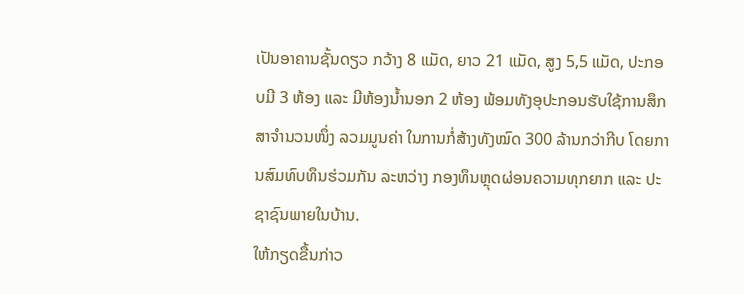ເປັນອາຄານຊັ້ນດຽວ ກວ້າງ 8 ແມັດ, ຍາວ 21 ແມັດ, ສູງ 5,5 ແມັດ, ປະກອບມີ 3 ຫ້ອງ ແລະ ມີຫ້ອງນໍ້ານອກ 2 ຫ້ອງ ພ້ອມທັງອຸປະກອນຮັບໃຊ້ການສຶກສາຈໍານວນໜຶ່ງ ລວມມູນຄ່າ ໃນການກໍ່ສ້າງທັງໝົດ 300 ລ້ານກວ່າກີບ ໂດຍການສົມທົບທຶນຮ່ວມກັນ ລະຫວ່າງ ກອງທຶນຫຼຸດຜ່ອນຄວາມທຸກຍາກ ແລະ ປະຊາຊົນພາຍໃນບ້ານ.
ໃຫ້ກຽດຂື້ນກ່າວ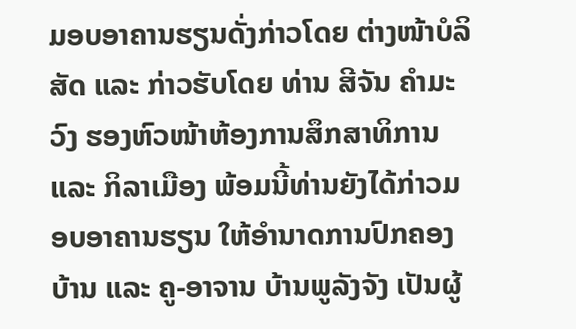ມອບອາຄານຮຽນດັ່ງກ່າວໂດຍ ຕ່າງໜ້າບໍລິສັດ ແລະ ກ່າວຮັບໂດຍ ທ່ານ ສີຈັນ ຄຳມະວົງ ຮອງຫົວໜ້າຫ້ອງການສຶກສາທິການ ແລະ ກິລາເມືອງ ພ້ອມນີ້ທ່ານຍັງໄດ້ກ່າວມອບອາຄານຮຽນ ໃຫ້ອຳນາດການປົກຄອງບ້ານ ແລະ ຄູ-ອາຈານ ບ້ານພູລັງຈັງ ເປັນຜູ້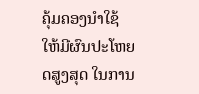ຄຸ້ມຄອງນໍາໃຊ້ ໃຫ້ມີຜົນປະໂຫຍດສູງສຸດ ໃນການ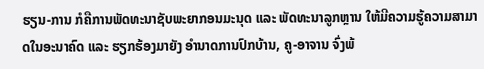ຮຽນ-ການ ກໍຄືການພັດທະນາຊັບພະຍາກອນມະນຸດ ແລະ ພັດທະນາລູກຫຼານ ໃຫ້ມີຄວາມຮູ້ຄວາມສາມາດໃນອະນາຄົດ ແລະ ຮຽກຮ້ອງມາຍັງ ອຳນາດການປົກບ້ານ, ຄູ-ອາຈານ ຈົ່ງພ້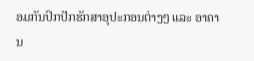ອມກັນປົກປັກຮັກສາອຸປະກອນຕ່າງໆ ແລະ ອາຄານ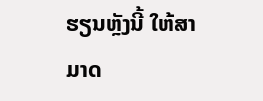ຮຽນຫຼັງນີ້ ໃຫ້ສາມາດ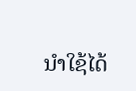ນຳໃຊ້ໄດ້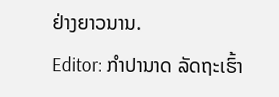ຢ່າງຍາວນານ.
Editor: ກຳປານາດ ລັດຖະເຮົ້າ